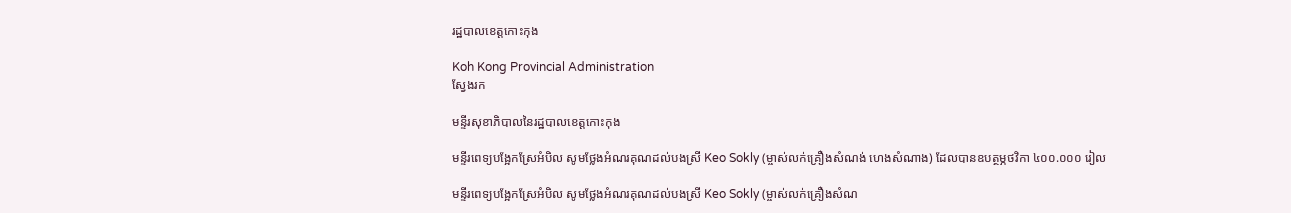រដ្ឋបាលខេត្តកោះកុង

Koh Kong Provincial Administration
ស្វែងរក

មន្ទីរសុខាភិបាលនៃរដ្ឋបាលខេត្តកោះកុង

មន្ទីរពេទ្យបង្អែកស្រែអំបិល សូមថ្លែងអំណរគុណដល់បងស្រី Keo Sokly (ម្ចាស់លក់គ្រឿងសំណង់ ហេងសំណាង) ដែលបានឧបត្ថម្ភថវិកា ៤០០.០០០ រៀល

មន្ទីរពេទ្យបង្អែកស្រែអំបិល សូមថ្លែងអំណរគុណដល់បងស្រី Keo Sokly (ម្ចាស់លក់គ្រឿងសំណ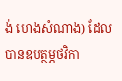ង់ ហេងសំណាង) ដែលបានឧបត្ថម្ភថវិកា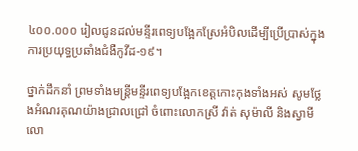៤០០.០០០ រៀលជូនដល់មន្ទីរពេទ្យបង្អែកស្រែអំបិលដើម្បីប្រើប្រាស់ក្នុងការប្រយុទ្ធប្រឆាំងជំងឺកូវីដ-១៩។

ថ្នាក់ដឹកនាំ ព្រមទាំងមន្ត្រីមន្ទីរពេទ្យបង្អែកខេត្តកោះកុងទាំងអស់ សូមថ្លែងអំណរគុណយ៉ាងជ្រាលជ្រៅ ចំពោះលោកស្រី វ៉ាត់ សុម៉ាលី និងស្វាមី លោ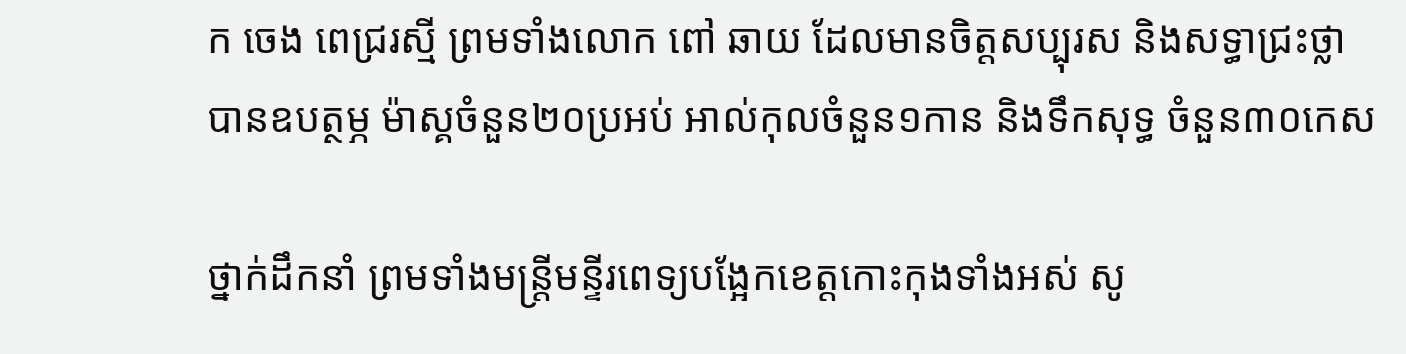ក ចេង ពេជ្ររស្មី ព្រមទាំងលោក ពៅ ឆាយ ដែលមានចិត្តសប្បុរស និងសទ្ធាជ្រះថ្លា បានឧបត្ថម្ភ ម៉ាស្គចំនួន២០ប្រអប់ អាល់កុលចំនួន១កាន និងទឹកសុទ្ធ ចំនួន៣០កេស

ថ្នាក់ដឹកនាំ ព្រមទាំងមន្ត្រីមន្ទីរពេទ្យបង្អែកខេត្តកោះកុងទាំងអស់ សូ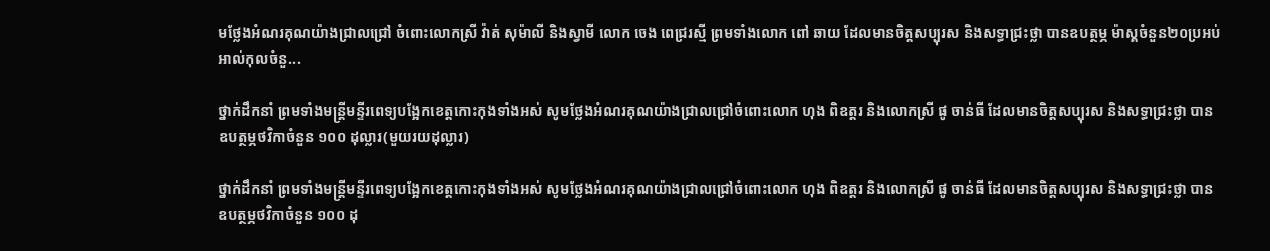មថ្លែងអំណរគុណយ៉ាងជ្រាលជ្រៅ ចំពោះលោកស្រី វ៉ាត់ សុម៉ាលី និងស្វាមី លោក ចេង ពេជ្ររស្មី ព្រមទាំងលោក ពៅ ឆាយ ដែលមានចិត្តសប្បុរស និងសទ្ធាជ្រះថ្លា បានឧបត្ថម្ភ ម៉ាស្គចំនួន២០ប្រអប់ អាល់កុលចំនួ...

ថ្នាក់ដឹកនាំ ព្រមទាំងមន្ត្រីមន្ទីរពេទ្យបង្អែកខេត្តកោះកុងទាំងអស់ សូមថ្លែងអំណរគុណយ៉ាងជ្រាលជ្រៅចំពោះលោក ហុង ពិឧត្តរ និងលោកស្រី ផូ ចាន់ធី ដែលមានចិត្តសប្បុរស និងសទ្ធាជ្រះថ្លា បានឧបត្ថម្ភថវិកាចំនួន ១០០ ដុល្លារ(មួយរយដុល្លារ)

ថ្នាក់ដឹកនាំ ព្រមទាំងមន្ត្រីមន្ទីរពេទ្យបង្អែកខេត្តកោះកុងទាំងអស់ សូមថ្លែងអំណរគុណយ៉ាងជ្រាលជ្រៅចំពោះលោក ហុង ពិឧត្តរ និងលោកស្រី ផូ ចាន់ធី ដែលមានចិត្តសប្បុរស និងសទ្ធាជ្រះថ្លា បានឧបត្ថម្ភថវិកាចំនួន ១០០ ដុ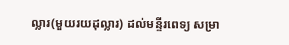ល្លារ(មួយរយដុល្លារ) ដល់មន្ទីរពេទ្យ សម្រា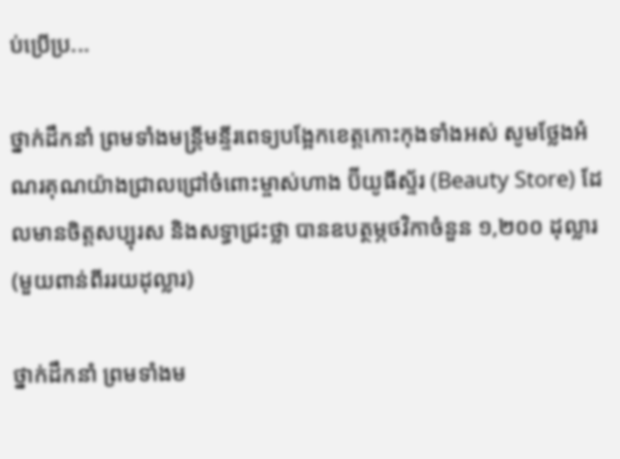ប់ប្រើប្រ...

ថ្នាក់ដឹកនាំ ព្រមទាំងមន្ត្រីមន្ទីរពេទ្យបង្អែកខេត្តកោះកុងទាំងអស់ សូមថ្លែងអំណរគុណយ៉ាងជ្រាលជ្រៅចំពោះម្ចាស់ហាង ប៊ីយូធីស្ទ័រ (Beauty Store) ដែលមានចិត្តសប្បុរស និងសទ្ធាជ្រះថ្លា បានឧបត្ថម្ភថវិកាចំនួន ១,២០០ ដុល្លារ (មួយពាន់ពីររយដុល្លារ)

ថ្នាក់ដឹកនាំ ព្រមទាំងម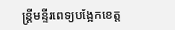ន្ត្រីមន្ទីរពេទ្យបង្អែកខេត្ត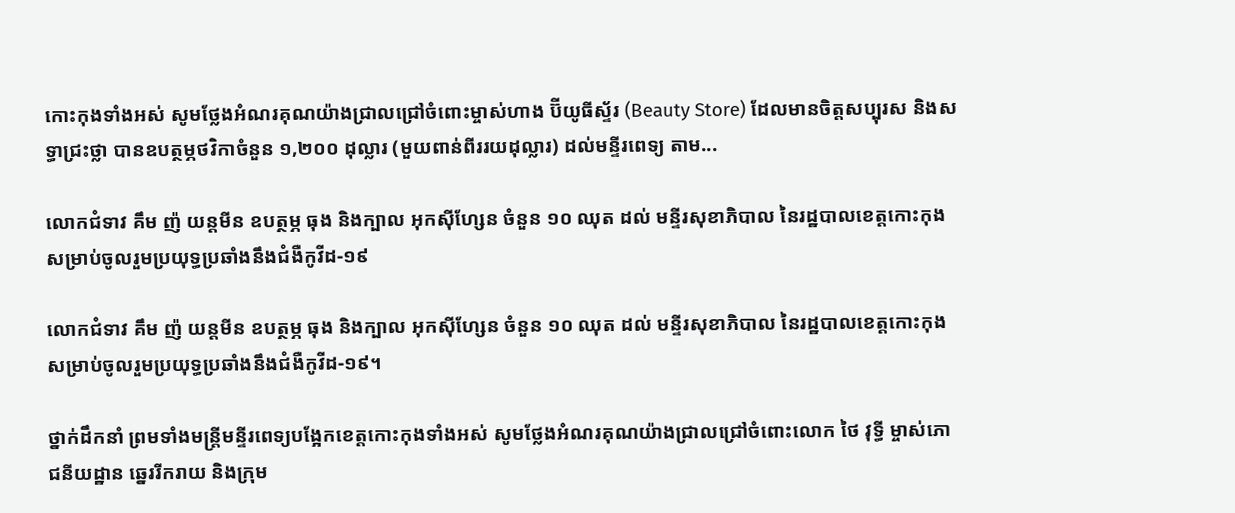កោះកុងទាំងអស់ សូមថ្លែងអំណរគុណយ៉ាងជ្រាលជ្រៅចំពោះម្ចាស់ហាង ប៊ីយូធីស្ទ័រ (Beauty Store) ដែលមានចិត្តសប្បុរស និងសទ្ធាជ្រះថ្លា បានឧបត្ថម្ភថវិកាចំនួន ១,២០០ ដុល្លារ (មួយពាន់ពីររយដុល្លារ) ដល់មន្ទីរពេទ្យ តាម...

លោកជំទាវ គឹម ញ៉ យន្តមីន ឧបត្ថម្ភ ធុង និងក្បាល អុកស៊ីហ្សែន ចំនួន ១០ ឈុត ដល់ មន្ទីរសុខាភិបាល នៃរដ្ឋបាលខេត្តកោះកុង សម្រាប់ចូលរួមប្រយុទ្ធប្រឆាំងនឹងជំងឺកូវីដ-១៩

លោកជំទាវ គឹម ញ៉ យន្តមីន ឧបត្ថម្ភ ធុង និងក្បាល អុកស៊ីហ្សែន ចំនួន ១០ ឈុត ដល់ មន្ទីរសុខាភិបាល នៃរដ្ឋបាលខេត្តកោះកុង សម្រាប់ចូលរួមប្រយុទ្ធប្រឆាំងនឹងជំងឺកូវីដ-១៩។

ថ្នាក់ដឹកនាំ ព្រមទាំងមន្ត្រីមន្ទីរពេទ្យបង្អែកខេត្តកោះកុងទាំងអស់ សូមថ្លែងអំណរគុណយ៉ាងជ្រាលជ្រៅចំពោះលោក ថៃ វុទ្ធី ម្ចាស់ភោជនីយដ្ឋាន ឆ្នេររីករាយ និងក្រុម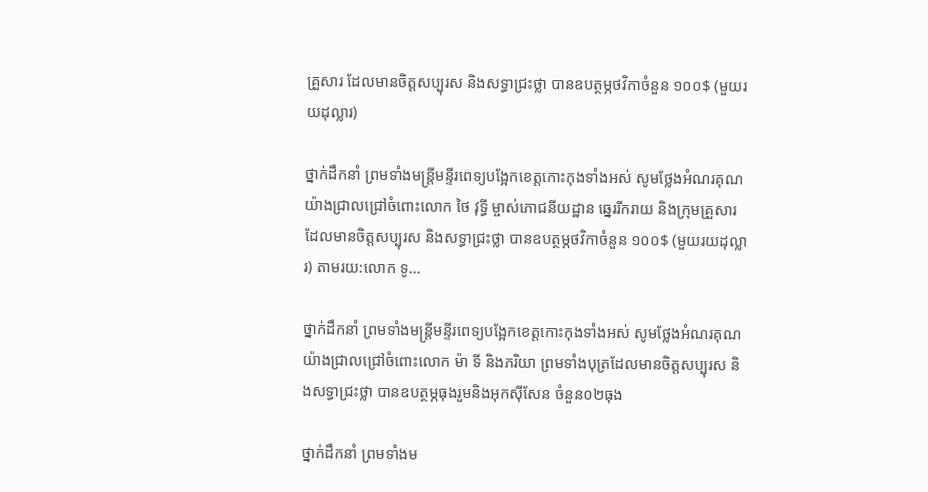គ្រួសារ ដែលមានចិត្តសប្បុរស និងសទ្ធាជ្រះថ្លា បានឧបត្ថម្ភថវិកាចំនួន ១០០$ (មួយរយដុល្លារ)

ថ្នាក់ដឹកនាំ ព្រមទាំងមន្ត្រីមន្ទីរពេទ្យបង្អែកខេត្តកោះកុងទាំងអស់ សូមថ្លែងអំណរគុណយ៉ាងជ្រាលជ្រៅចំពោះលោក ថៃ វុទ្ធី ម្ចាស់ភោជនីយដ្ឋាន ឆ្នេររីករាយ និងក្រុមគ្រួសារ ដែលមានចិត្តសប្បុរស និងសទ្ធាជ្រះថ្លា បានឧបត្ថម្ភថវិកាចំនួន ១០០$ (មួយរយដុល្លារ) តាមរយ:លោក ទូ...

ថ្នាក់ដឹកនាំ ព្រមទាំងមន្ត្រីមន្ទីរពេទ្យបង្អែកខេត្តកោះកុងទាំងអស់ សូមថ្លែងអំណរគុណយ៉ាងជ្រាលជ្រៅចំពោះលោក ម៉ា ទី និងភរិយា ព្រមទាំងបុត្រដែលមានចិត្តសប្បុរស និងសទ្ធាជ្រះថ្លា បានឧបត្ថម្ភធុងរួមនិងអុកស៊ីសែន ចំនួន០២ធុង

ថ្នាក់ដឹកនាំ ព្រមទាំងម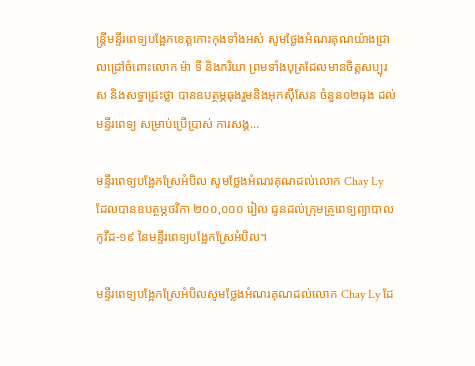ន្ត្រីមន្ទីរពេទ្យបង្អែកខេត្តកោះកុងទាំងអស់ សូមថ្លែងអំណរគុណយ៉ាងជ្រាលជ្រៅចំពោះលោក ម៉ា ទី និងភរិយា ព្រមទាំងបុត្រដែលមានចិត្តសប្បុរស និងសទ្ធាជ្រះថ្លា បានឧបត្ថម្ភធុងរួមនិងអុកស៊ីសែន ចំនួន០២ធុង ដល់មន្ទីរពេទ្យ សម្រាប់ប្រើប្រាស់ ការសង្គ...

មន្ទីរពេទ្យបង្អែកស្រែអំបិល សូមថ្លែងអំណរគុណដល់លោក Chay Ly ដែលបានឧបត្ថម្ភថវិកា ២០០,០០០ រៀល ជូនដល់ក្រុមគ្រូពេទ្យព្យាបាលកូវីដ-១៩ នៃមន្ទីរពេទ្យបង្អែកស្រែអំបិល។

មន្ទីរពេទ្យបង្អែកស្រែអំបិលសូមថ្លែងអំណរគុណដល់លោក Chay Ly ដែ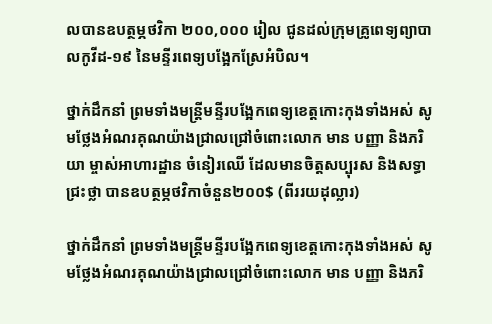លបានឧបត្ថម្ភថវិកា ២០០,០០០ រៀល ជូនដល់ក្រុមគ្រូពេទ្យព្យាបាលកូវីដ-១៩ នៃមន្ទីរពេទ្យបង្អែកស្រែអំបិល។

ថ្នាក់ដឹកនាំ ព្រមទាំងមន្ត្រីមន្ទីរបង្អែកពេទ្យខេត្តកោះកុងទាំងអស់ សូមថ្លែងអំណរគុណយ៉ាងជ្រាលជ្រៅចំពោះលោក មាន បញ្ញា និងភរិយា ម្ចាស់អាហារដ្ឋាន ចំនៀរឈើ ដែលមានចិត្តសប្បុរស និងសទ្ធាជ្រះថ្លា បានឧបត្ថម្ភថវិកាចំនួន២០០$ (ពីររយដុល្លារ)

ថ្នាក់ដឹកនាំ ព្រមទាំងមន្ត្រីមន្ទីរបង្អែកពេទ្យខេត្តកោះកុងទាំងអស់ សូមថ្លែងអំណរគុណយ៉ាងជ្រាលជ្រៅចំពោះលោក មាន បញ្ញា និងភរិ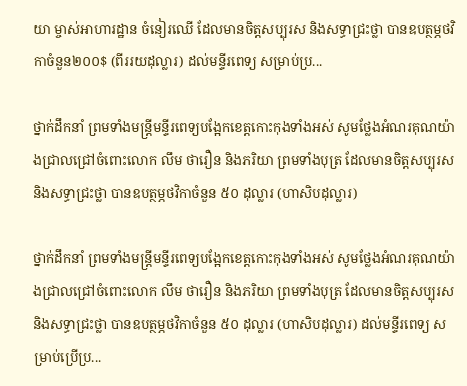យា ម្ចាស់អាហារដ្ឋាន ចំនៀរឈើ ដែលមានចិត្តសប្បុរស និងសទ្ធាជ្រះថ្លា បានឧបត្ថម្ភថវិកាចំនួន២០០$ (ពីររយដុល្លារ) ដល់មន្ទីរពេទ្យ សម្រាប់ប្រ...

ថ្នាក់ដឹកនាំ ព្រមទាំងមន្ត្រីមន្ទីរពេទ្យបង្អែកខេត្តកោះកុងទាំងអស់ សូមថ្លែងអំណរគុណយ៉ាងជ្រាលជ្រៅចំពោះលោក លឹម ថារឿន និងភរិយា ព្រមទាំងបុត្រ ដែលមានចិត្តសប្បុរស និងសទ្ធាជ្រះថ្លា បានឧបត្ថម្ភថវិកាចំនួន ៥០ ដុល្លារ (ហាសិបដុល្លារ)

ថ្នាក់ដឹកនាំ ព្រមទាំងមន្ត្រីមន្ទីរពេទ្យបង្អែកខេត្តកោះកុងទាំងអស់ សូមថ្លែងអំណរគុណយ៉ាងជ្រាលជ្រៅចំពោះលោក លឹម ថារឿន និងភរិយា ព្រមទាំងបុត្រ ដែលមានចិត្តសប្បុរស និងសទ្ធាជ្រះថ្លា បានឧបត្ថម្ភថវិកាចំនួន ៥០ ដុល្លារ (ហាសិបដុល្លារ) ដល់មន្ទីរពេទ្យ សម្រាប់ប្រើប្រ...